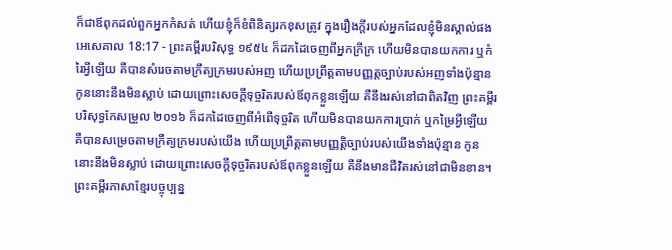ក៏ជាឪពុកដល់ពួកអ្នកកំសត់ ហើយខ្ញុំក៏ខំពិនិត្យរកខុសត្រូវ ក្នុងរឿងក្តីរបស់អ្នកដែលខ្ញុំមិនស្គាល់ផង
អេសេគាល 18:17 - ព្រះគម្ពីរបរិសុទ្ធ ១៩៥៤ ក៏ដកដៃចេញពីអ្នកក្រីក្រ ហើយមិនបានយកការ ឬកំរៃអ្វីឡើយ គឺបានសំរេចតាមក្រឹត្យក្រមរបស់អញ ហើយប្រព្រឹត្តតាមបញ្ញត្តច្បាប់របស់អញទាំងប៉ុន្មាន កូននោះនឹងមិនស្លាប់ ដោយព្រោះសេចក្ដីទុច្ចរិតរបស់ឪពុកខ្លួនឡើយ គឺនឹងរស់នៅជាពិតវិញ ព្រះគម្ពីរបរិសុទ្ធកែសម្រួល ២០១៦ ក៏ដកដៃចេញពីអំពើទុច្ចរិត ហើយមិនបានយកការប្រាក់ ឬកម្រៃអ្វីឡើយ គឺបានសម្រេចតាមក្រឹត្យក្រមរបស់យើង ហើយប្រព្រឹត្តតាមបញ្ញត្តិច្បាប់របស់យើងទាំងប៉ុន្មាន កូននោះនឹងមិនស្លាប់ ដោយព្រោះសេចក្ដីទុច្ចរិតរបស់ឪពុកខ្លួនឡើយ គឺនឹងមានជីវិតរស់នៅជាមិនខាន។ ព្រះគម្ពីរភាសាខ្មែរបច្ចុប្បន្ន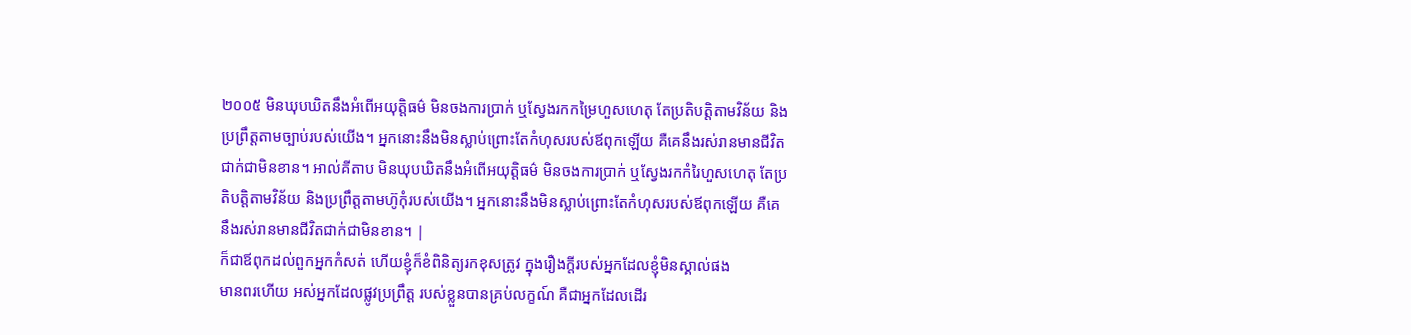២០០៥ មិនឃុបឃិតនឹងអំពើអយុត្តិធម៌ មិនចងការប្រាក់ ឬស្វែងរកកម្រៃហួសហេតុ តែប្រតិបត្តិតាមវិន័យ និងប្រព្រឹត្តតាមច្បាប់របស់យើង។ អ្នកនោះនឹងមិនស្លាប់ព្រោះតែកំហុសរបស់ឪពុកឡើយ គឺគេនឹងរស់រានមានជីវិតជាក់ជាមិនខាន។ អាល់គីតាប មិនឃុបឃិតនឹងអំពើអយុត្តិធម៌ មិនចងការប្រាក់ ឬស្វែងរកកំរៃហួសហេតុ តែប្រតិបត្តិតាមវិន័យ និងប្រព្រឹត្តតាមហ៊ូកុំរបស់យើង។ អ្នកនោះនឹងមិនស្លាប់ព្រោះតែកំហុសរបស់ឪពុកឡើយ គឺគេនឹងរស់រានមានជីវិតជាក់ជាមិនខាន។ |
ក៏ជាឪពុកដល់ពួកអ្នកកំសត់ ហើយខ្ញុំក៏ខំពិនិត្យរកខុសត្រូវ ក្នុងរឿងក្តីរបស់អ្នកដែលខ្ញុំមិនស្គាល់ផង
មានពរហើយ អស់អ្នកដែលផ្លូវប្រព្រឹត្ត របស់ខ្លួនបានគ្រប់លក្ខណ៍ គឺជាអ្នកដែលដើរ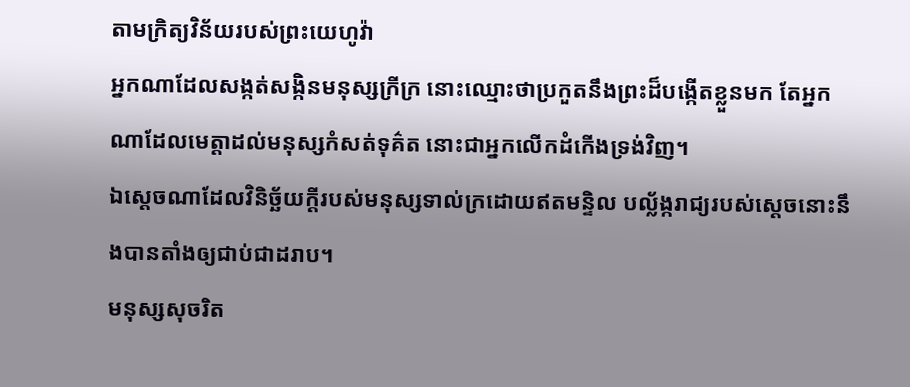តាមក្រិត្យវិន័យរបស់ព្រះយេហូវ៉ា
អ្នកណាដែលសង្កត់សង្កិនមនុស្សក្រីក្រ នោះឈ្មោះថាប្រកួតនឹងព្រះដ៏បង្កើតខ្លួនមក តែអ្នកណាដែលមេត្តាដល់មនុស្សកំសត់ទុគ៌ត នោះជាអ្នកលើកដំកើងទ្រង់វិញ។
ឯស្តេចណាដែលវិនិច្ឆ័យក្តីរបស់មនុស្សទាល់ក្រដោយឥតមន្ទិល បល្ល័ង្ករាជ្យរបស់ស្តេចនោះនឹងបានតាំងឲ្យជាប់ជាដរាប។
មនុស្សសុចរិត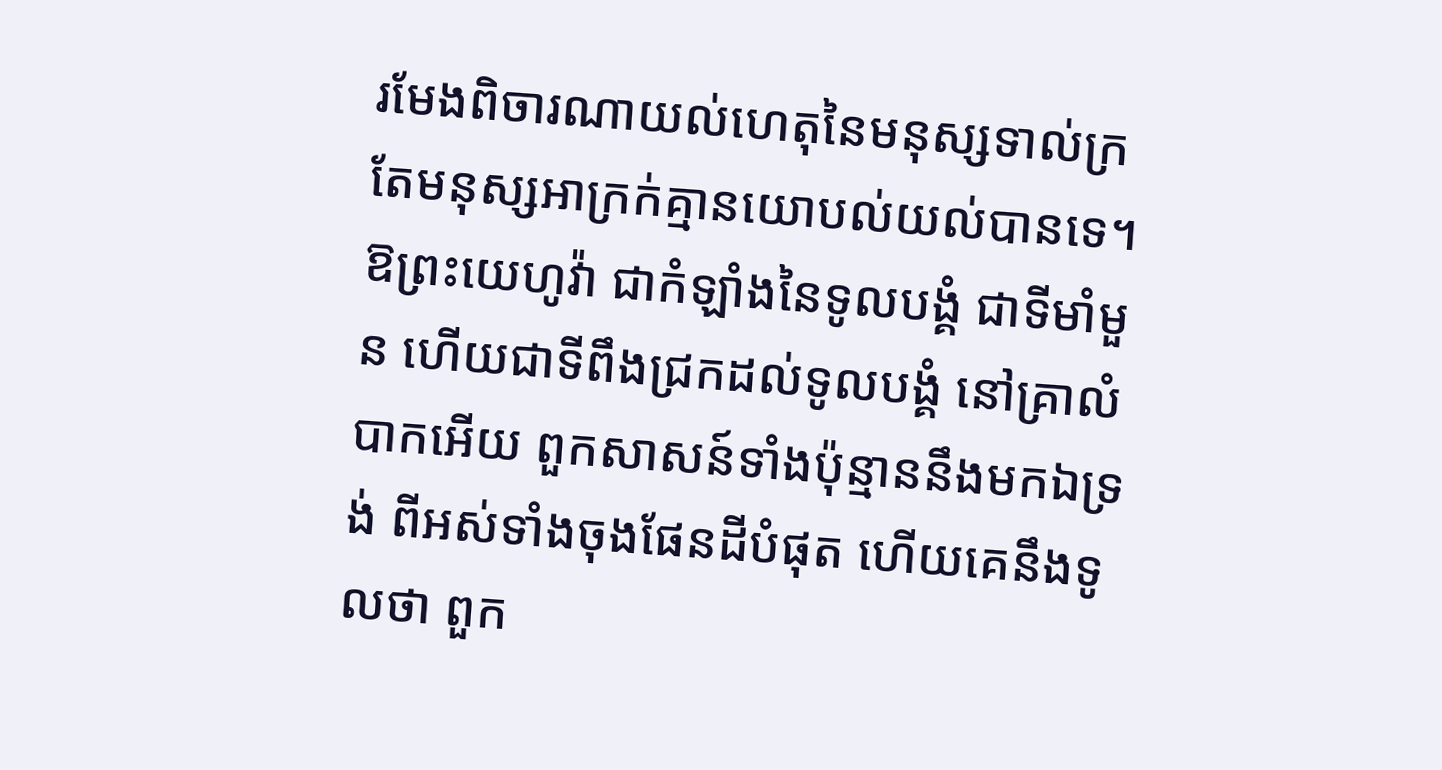រមែងពិចារណាយល់ហេតុនៃមនុស្សទាល់ក្រ តែមនុស្សអាក្រក់គ្មានយោបល់យល់បានទេ។
ឱព្រះយេហូវ៉ា ជាកំឡាំងនៃទូលបង្គំ ជាទីមាំមួន ហើយជាទីពឹងជ្រកដល់ទូលបង្គំ នៅគ្រាលំបាកអើយ ពួកសាសន៍ទាំងប៉ុន្មាននឹងមកឯទ្រង់ ពីអស់ទាំងចុងផែនដីបំផុត ហើយគេនឹងទូលថា ពួក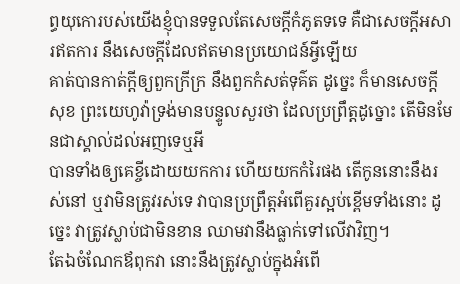ព្ធយុកោរបស់យើងខ្ញុំបានទទួលតែសេចក្ដីកំភូតទទេ គឺជាសេចក្ដីអសារឥតការ នឹងសេចក្ដីដែលឥតមានប្រយោជន៍អ្វីឡើយ
គាត់បានកាត់ក្តីឲ្យពួកក្រីក្រ នឹងពួកកំសត់ទុគ៌ត ដូច្នេះ ក៏មានសេចក្ដីសុខ ព្រះយេហូវ៉ាទ្រង់មានបន្ទូលសួរថា ដែលប្រព្រឹត្តដូច្នោះ តើមិនមែនជាស្គាល់ដល់អញទេឬអី
បានទាំងឲ្យគេខ្ចីដោយយកការ ហើយយកកំរៃផង តើកូននោះនឹងរស់នៅ ឬវាមិនត្រូវរស់ទេ វាបានប្រព្រឹត្តអំពើគួរស្អប់ខ្ពើមទាំងនោះ ដូច្នេះ វាត្រូវស្លាប់ជាមិនខាន ឈាមវានឹងធ្លាក់ទៅលើវាវិញ។
តែឯចំណែកឪពុកវា នោះនឹងត្រូវស្លាប់ក្នុងអំពើ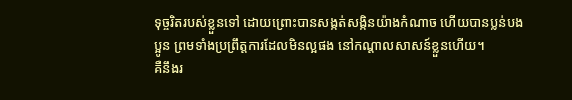ទុច្ចរិតរបស់ខ្លួនទៅ ដោយព្រោះបានសង្កត់សង្កិនយ៉ាងកំណាច ហើយបានប្លន់បងប្អូន ព្រមទាំងប្រព្រឹត្តការដែលមិនល្អផង នៅកណ្តាលសាសន៍ខ្លួនហើយ។
គឺនឹងរ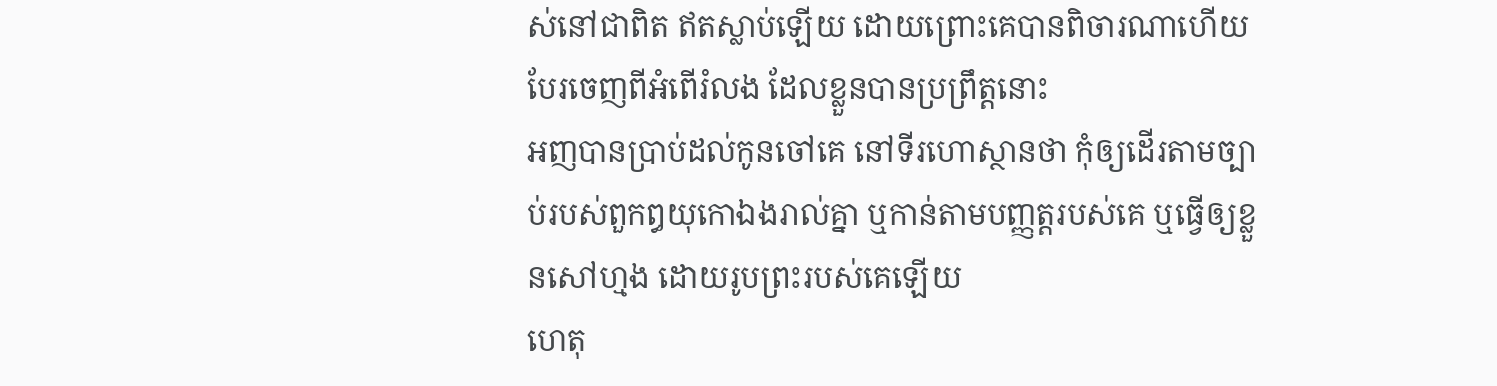ស់នៅជាពិត ឥតស្លាប់ឡើយ ដោយព្រោះគេបានពិចារណាហើយបែរចេញពីអំពើរំលង ដែលខ្លួនបានប្រព្រឹត្តនោះ
អញបានប្រាប់ដល់កូនចៅគេ នៅទីរហោស្ថានថា កុំឲ្យដើរតាមច្បាប់របស់ពួកឰយុកោឯងរាល់គ្នា ឬកាន់តាមបញ្ញត្តរបស់គេ ឬធ្វើឲ្យខ្លួនសៅហ្មង ដោយរូបព្រះរបស់គេឡើយ
ហេតុ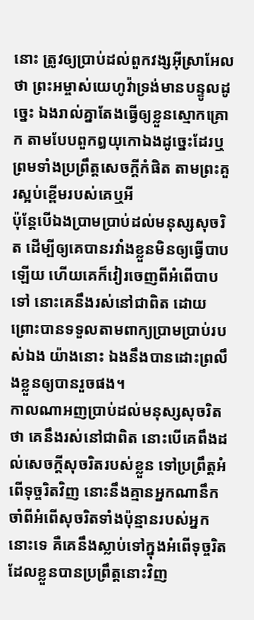នោះ ត្រូវឲ្យប្រាប់ដល់ពួកវង្សអ៊ីស្រាអែលថា ព្រះអម្ចាស់យេហូវ៉ាទ្រង់មានបន្ទូលដូច្នេះ ឯងរាល់គ្នាតែងធ្វើឲ្យខ្លួនស្មោកគ្រោក តាមបែបពួកឰយុកោឯងដូច្នេះដែរឬ ព្រមទាំងប្រព្រឹត្តសេចក្ដីកំផិត តាមព្រះគួរស្អប់ខ្ពើមរបស់គេឬអី
ប៉ុន្តែបើឯងប្រាមប្រាប់ដល់មនុស្សសុចរិត ដើម្បីឲ្យគេបានរវាំងខ្លួនមិនឲ្យធ្វើបាបឡើយ ហើយគេក៏វៀរចេញពីអំពើបាបទៅ នោះគេនឹងរស់នៅជាពិត ដោយព្រោះបានទទួលតាមពាក្យប្រាមប្រាប់របស់ឯង យ៉ាងនោះ ឯងនឹងបានដោះព្រលឹងខ្លួនឲ្យបានរួចផង។
កាលណាអញប្រាប់ដល់មនុស្សសុចរិតថា គេនឹងរស់នៅជាពិត នោះបើគេពឹងដល់សេចក្ដីសុចរិតរបស់ខ្លួន ទៅប្រព្រឹត្តអំពើទុច្ចរិតវិញ នោះនឹងគ្មានអ្នកណានឹកចាំពីអំពើសុចរិតទាំងប៉ុន្មានរបស់អ្នកនោះទេ គឺគេនឹងស្លាប់ទៅក្នុងអំពើទុច្ចរិត ដែលខ្លួនបានប្រព្រឹត្តនោះវិញ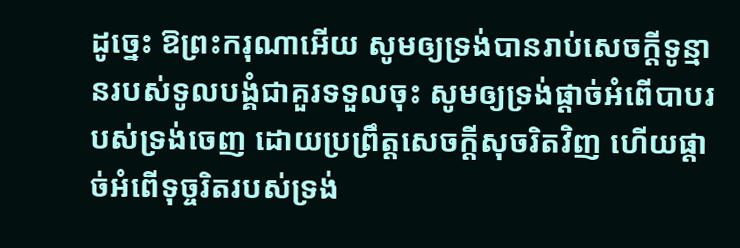ដូច្នេះ ឱព្រះករុណាអើយ សូមឲ្យទ្រង់បានរាប់សេចក្ដីទូន្មានរបស់ទូលបង្គំជាគួរទទួលចុះ សូមឲ្យទ្រង់ផ្តាច់អំពើបាបរបស់ទ្រង់ចេញ ដោយប្រព្រឹត្តសេចក្ដីសុចរិតវិញ ហើយផ្តាច់អំពើទុច្ចរិតរបស់ទ្រង់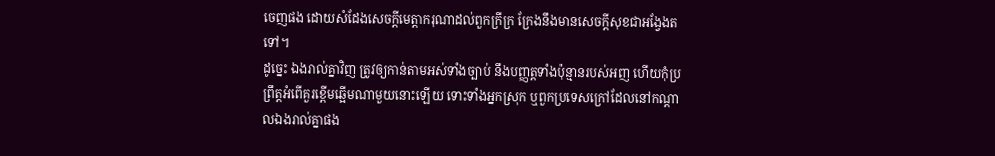ចេញផង ដោយសំដែងសេចក្ដីមេត្តាករុណាដល់ពួកក្រីក្រ ក្រែងនឹងមានសេចក្ដីសុខជាអង្វែងតទៅ។
ដូច្នេះ ឯងរាល់គ្នាវិញ ត្រូវឲ្យកាន់តាមអស់ទាំងច្បាប់ នឹងបញ្ញត្តទាំងប៉ុន្មានរបស់អញ ហើយកុំប្រព្រឹត្តអំពើគួរខ្ពើមឆ្អើមណាមួយនោះឡើយ ទោះទាំងអ្នកស្រុក ឬពួកប្រទេសក្រៅដែលនៅកណ្តាលឯងរាល់គ្នាផង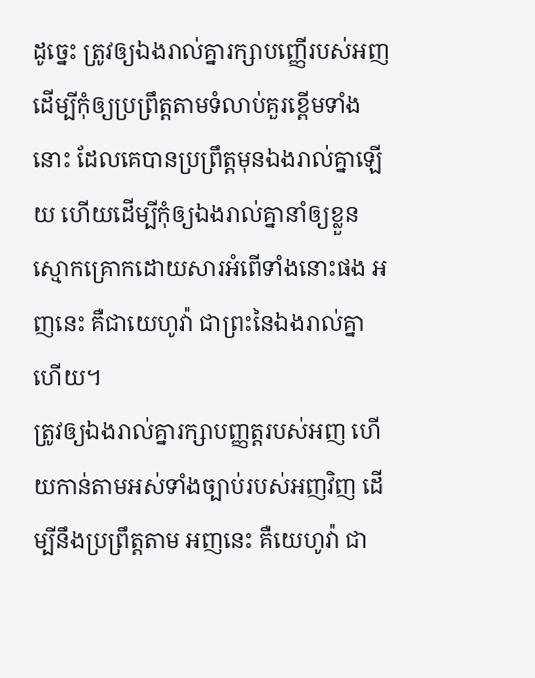ដូច្នេះ ត្រូវឲ្យឯងរាល់គ្នារក្សាបញ្ញើរបស់អញ ដើម្បីកុំឲ្យប្រព្រឹត្តតាមទំលាប់គួរខ្ពើមទាំងនោះ ដែលគេបានប្រព្រឹត្តមុនឯងរាល់គ្នាឡើយ ហើយដើម្បីកុំឲ្យឯងរាល់គ្នានាំឲ្យខ្លួនស្មោកគ្រោកដោយសារអំពើទាំងនោះផង អញនេះ គឺជាយេហូវ៉ា ជាព្រះនៃឯងរាល់គ្នាហើយ។
ត្រូវឲ្យឯងរាល់គ្នារក្សាបញ្ញត្តរបស់អញ ហើយកាន់តាមអស់ទាំងច្បាប់របស់អញវិញ ដើម្បីនឹងប្រព្រឹត្តតាម អញនេះ គឺយេហូវ៉ា ជា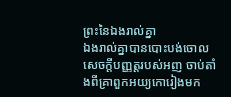ព្រះនៃឯងរាល់គ្នា
ឯងរាល់គ្នាបានបោះបង់ចោលសេចក្ដីបញ្ញត្តរបស់អញ ចាប់តាំងពីគ្រាពួកអយ្យកោរៀងមក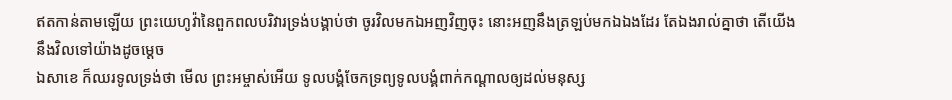ឥតកាន់តាមឡើយ ព្រះយេហូវ៉ានៃពួកពលបរិវារទ្រង់បង្គាប់ថា ចូរវិលមកឯអញវិញចុះ នោះអញនឹងត្រឡប់មកឯឯងដែរ តែឯងរាល់គ្នាថា តើយើងនឹងវិលទៅយ៉ាងដូចម្តេច
ឯសាខេ ក៏ឈរទូលទ្រង់ថា មើល ព្រះអម្ចាស់អើយ ទូលបង្គំចែកទ្រព្យទូលបង្គំពាក់កណ្តាលឲ្យដល់មនុស្ស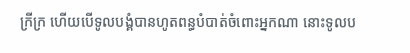ក្រីក្រ ហើយបើទូលបង្គំបានហូតពន្ធបំបាត់ចំពោះអ្នកណា នោះទូលប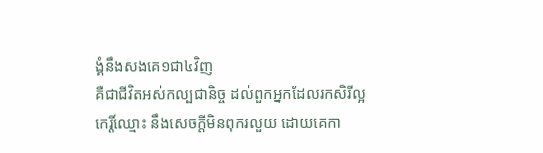ង្គំនឹងសងគេ១ជា៤វិញ
គឺជាជីវិតអស់កល្បជានិច្ច ដល់ពួកអ្នកដែលរកសិរីល្អ កេរ្តិ៍ឈ្មោះ នឹងសេចក្ដីមិនពុករលួយ ដោយគេកា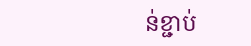ន់ខ្ជាប់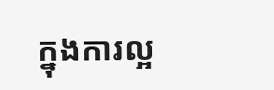ក្នុងការល្អ